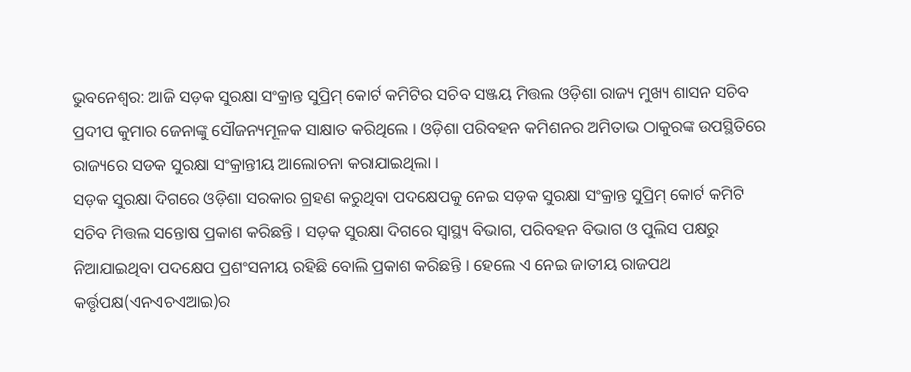ଭୁବନେଶ୍ଵର: ଆଜି ସଡ଼କ ସୁରକ୍ଷା ସଂକ୍ରାନ୍ତ ସୁପ୍ରିମ୍ କୋର୍ଟ କମିଟିର ସଚିବ ସଞ୍ଜୟ ମିତ୍ତଲ ଓଡ଼ିଶା ରାଜ୍ୟ ମୁଖ୍ୟ ଶାସନ ସଚିବ ପ୍ରଦୀପ କୁମାର ଜେନାଙ୍କୁ ସୌଜନ୍ୟମୂଳକ ସାକ୍ଷାତ କରିଥିଲେ । ଓଡ଼ିଶା ପରିବହନ କମିଶନର ଅମିତାଭ ଠାକୁରଙ୍କ ଉପସ୍ଥିତିରେ ରାଜ୍ୟରେ ସଡକ ସୁରକ୍ଷା ସଂକ୍ରାନ୍ତୀୟ ଆଲୋଚନା କରାଯାଇଥିଲା ।
ସଡ଼କ ସୁରକ୍ଷା ଦିଗରେ ଓଡ଼ିଶା ସରକାର ଗ୍ରହଣ କରୁଥିବା ପଦକ୍ଷେପକୁ ନେଇ ସଡ଼କ ସୁରକ୍ଷା ସଂକ୍ରାନ୍ତ ସୁପ୍ରିମ୍ କୋର୍ଟ କମିଟି ସଚିବ ମିତ୍ତଲ ସନ୍ତୋଷ ପ୍ରକାଶ କରିଛନ୍ତି । ସଡ଼କ ସୁରକ୍ଷା ଦିଗରେ ସ୍ୱାସ୍ଥ୍ୟ ବିଭାଗ, ପରିବହନ ବିଭାଗ ଓ ପୁଲିସ ପକ୍ଷରୁ ନିଆଯାଇଥିବା ପଦକ୍ଷେପ ପ୍ରଶଂସନୀୟ ରହିଛି ବୋଲି ପ୍ରକାଶ କରିଛନ୍ତି । ହେଲେ ଏ ନେଇ ଜାତୀୟ ରାଜପଥ କର୍ତ୍ତୃପକ୍ଷ(ଏନଏଚଏଆଇ)ର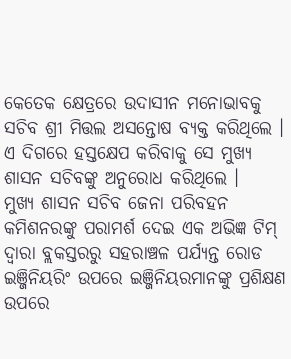କେତେକ କ୍ଷେତ୍ରରେ ଉଦାସୀନ ମନୋଭାବକୁ ସଚିବ ଶ୍ରୀ ମିତ୍ତଲ ଅସନ୍ତୋଷ ବ୍ୟକ୍ତ କରିଥିଲେ । ଏ ଦିଗରେ ହସ୍ତକ୍ଷେପ କରିବାକୁ ସେ ମୁଖ୍ୟ ଶାସନ ସଚିବଙ୍କୁ ଅନୁରୋଧ କରିଥିଲେ ।
ମୁଖ୍ୟ ଶାସନ ସଚିବ ଜେନା ପରିବହନ କମିଶନରଙ୍କୁ ପରାମର୍ଶ ଦେଇ ଏକ ଅଭିଜ୍ଞ ଟିମ୍ ଦ୍ୱାରା ବ୍ଲକସ୍ତରରୁ ସହରାଞ୍ଚଳ ପର୍ଯ୍ୟନ୍ତ ରୋଡ ଇଞ୍ଜିନିୟରିଂ ଉପରେ ଇଞ୍ଜିନିୟରମାନଙ୍କୁ ପ୍ରଶିକ୍ଷଣ ଉପରେ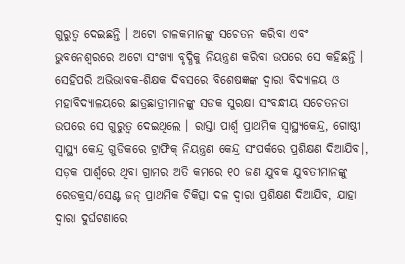ଗୁରୁତ୍ୱ ଦେଇଛନ୍ତି । ଅଟୋ ଚାଳକମାନଙ୍କୁ ସଚେତନ କରିବା ଏବଂ ଭୁବନେଶ୍ୱରରେ ଅଟୋ ସଂଖ୍ୟା ବୃଦ୍ଧିକୁ ନିୟନ୍ତ୍ରଣ କରିବା ଉପରେ ସେ କହିଛନ୍ତି । ସେହିପରି ଅଭିଭାବକ-ଶିକ୍ଷକ ଦିବସରେ ବିଶେଷଜ୍ଞଙ୍କ ଦ୍ୱାରା ବିଦ୍ୟାଳୟ ଓ ମହାବିଦ୍ୟାଳୟରେ ଛାତ୍ରଛାତ୍ରୀମାନଙ୍କୁ ସଡକ ସୁରକ୍ଷା ସଂବନ୍ଧୀୟ ସଚେତନତା ଉପରେ ସେ ଗୁରୁତ୍ୱ ଦେଇଥିଲେ । ରାସ୍ତା ପାର୍ଶ୍ୱ ପ୍ରାଥମିକ ସ୍ୱାସ୍ଥ୍ୟକେନ୍ଦ୍ର, ଗୋଷ୍ଠୀ ସ୍ୱାସ୍ଥ୍ୟ କେନ୍ଦ୍ର ଗୁଡିକରେ ଟ୍ରାଫିକ୍ ନିୟନ୍ତ୍ରଣ କେନ୍ଦ୍ର ସଂପର୍କରେ ପ୍ରଶିକ୍ଷଣ ଦିଆଯିବ।, ସଡ଼କ ପାର୍ଶ୍ୱରେ ଥିବା ଗ୍ରାମର ଅତି କମରେ ୧୦ ଜଣ ଯୁବକ ଯୁବତୀମାନଙ୍କୁ ରେଡକ୍ରସ/ସେଣ୍ଟ ଜନ୍ ପ୍ରାଥମିକ ଚିକିତ୍ସା ଦଳ ଦ୍ୱାରା ପ୍ରଶିକ୍ଷଣ ଦିଆଯିବ, ଯାହା ଦ୍ୱାରା ଦୁର୍ଘଟଣାରେ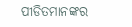ପୀଡିତମାନଙ୍କର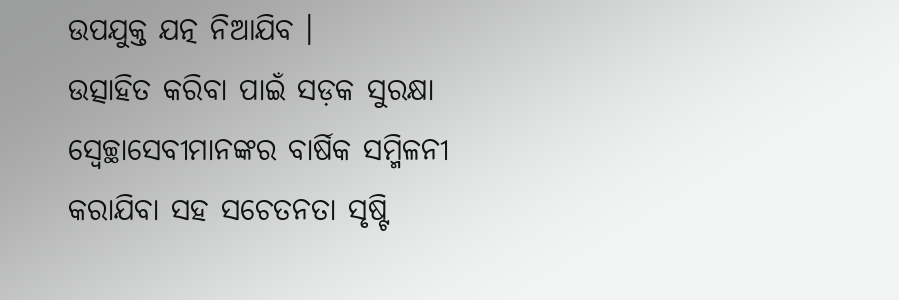ଉପଯୁକ୍ତ ଯତ୍ନ ନିଆଯିବ ।
ଉତ୍ସାହିତ କରିବା ପାଇଁ ସଡ଼କ ସୁରକ୍ଷା ସ୍ୱେଚ୍ଛାସେବୀମାନଙ୍କର ବାର୍ଷିକ ସମ୍ମିଳନୀ କରାଯିବା ସହ ସଚେତନତା ସୃଷ୍ଟି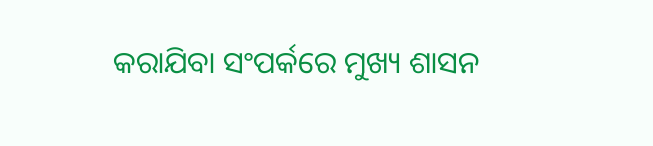କରାଯିବା ସଂପର୍କରେ ମୁଖ୍ୟ ଶାସନ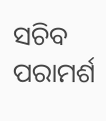ସଚିବ ପରାମର୍ଶ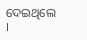ଦେଇଥିଲେ ।